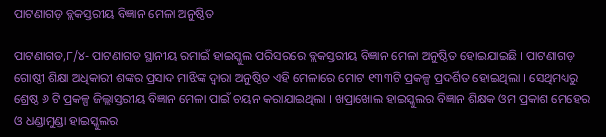ପାଟଣାଗଡ଼ ବ୍ଲକସ୍ତରୀୟ ବିଜ୍ଞାନ ମେଳା ଅନୁଷ୍ଠିତ

ପାଟଣାଗଡ,୮/୪- ପାଟଣାଗଡ ସ୍ଥାନୀୟ ରମାଇଁ ହାଇସ୍କୁଲ ପରିସରରେ ବ୍ଲକସ୍ତରୀୟ ବିଜ୍ଞାନ ମେଳା ଅନୁଷ୍ଠିତ ହୋଇଯାଇଛି । ପାଟଣାଗଡ଼ ଗୋଷ୍ଠୀ ଶିକ୍ଷା ଅଧିକାରୀ ଶଙ୍କର ପ୍ରସାଦ ମାଝିଙ୍କ ଦ୍ୱାରା ଅନୁଷ୍ଠିତ ଏହି ମେଳାରେ ମୋଟ ୧୩୩ଟି ପ୍ରକଳ୍ପ ପ୍ରଦର୍ଶିତ ହୋଇଥିଲା । ସେଥିମଧ୍ୟରୁ ଶ୍ରେଷ୍ଠ ୬ ଟି ପ୍ରକଳ୍ପ ଜିଲ୍ଲାସ୍ତରୀୟ ବିଜ୍ଞାନ ମେଳା ପାଇଁ ଚୟନ କରାଯାଇଥିଲା । ଖପ୍ରାଖୋଲ ହାଇସ୍କୁଲର ବିଜ୍ଞାନ ଶିକ୍ଷକ ଓମ ପ୍ରକାଶ ମେହେର ଓ ଧଣ୍ଡାମୁଣ୍ଡା ହାଇସ୍କୁଲର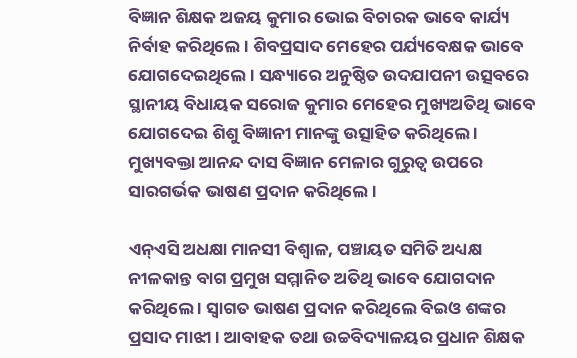ବିଜ୍ଞାନ ଶିକ୍ଷକ ଅଜୟ କୁମାର ଭୋଇ ବିଚାରକ ଭାବେ କାର୍ଯ୍ୟ ନିର୍ବାହ କରିଥିଲେ । ଶିବପ୍ରସାଦ ମେହେର ପର୍ଯ୍ୟବେକ୍ଷକ ଭାବେ ଯୋଗଦେଇଥିଲେ । ସନ୍ଧ୍ୟାରେ ଅନୁଷ୍ଠିତ ଉଦଯାପନୀ ଉତ୍ସବରେ ସ୍ଥାନୀୟ ବିଧାୟକ ସରୋଜ କୁମାର ମେହେର ମୁଖ୍ୟଅତିଥି ଭାବେ ଯୋଗଦେଇ ଶିଶୁ ବିଜ୍ଞାନୀ ମାନଙ୍କୁ ଉତ୍ସାହିତ କରିଥିଲେ । ମୁଖ୍ୟବକ୍ତା ଆନନ୍ଦ ଦାସ ବିଜ୍ଞାନ ମେଳାର ଗୁରୁତ୍ୱ ଉପରେ ସାରଗର୍ଭକ ଭାଷଣ ପ୍ରଦାନ କରିଥିଲେ ।

ଏନ୍‌ଏସି ଅଧକ୍ଷା ମାନସୀ ବିଶ୍ୱାଳ, ପଞ୍ଚାୟତ ସମିତି ଅଧ୍ୟକ୍ଷ ନୀଳକାନ୍ତ ବାଗ ପ୍ରମୁଖ ସମ୍ମାନିତ ଅତିଥି ଭାବେ ଯୋଗଦାନ କରିଥିଲେ । ସ୍ୱାଗତ ଭାଷଣ ପ୍ରଦାନ କରିଥିଲେ ବିଇଓ ଶଙ୍କର ପ୍ରସାଦ ମାଝୀ । ଆବାହକ ତଥା ଉଚ୍ଚବିଦ୍ୟାଳୟର ପ୍ରଧାନ ଶିକ୍ଷକ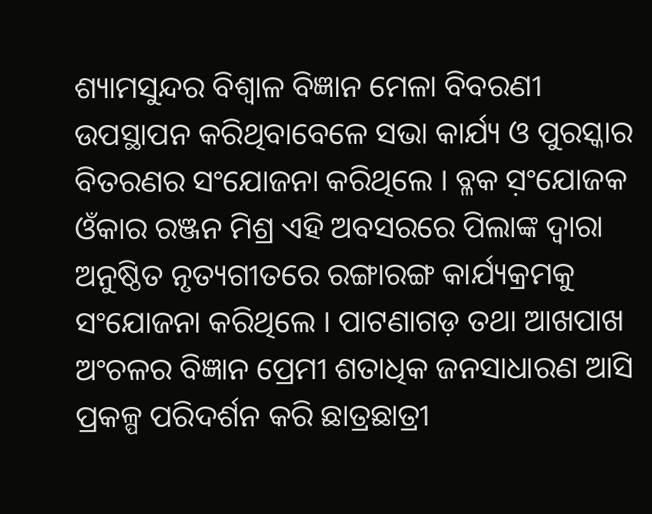ଶ୍ୟାମସୁନ୍ଦର ବିଶ୍ୱାଳ ବିଜ୍ଞାନ ମେଳା ବିବରଣୀ ଉପସ୍ଥାପନ କରିଥିବାବେଳେ ସଭା କାର୍ଯ୍ୟ ଓ ପୁରସ୍କାର ବିତରଣର ସଂଯୋଜନା କରିଥିଲେ । ବ୍ଳକ ସ଼ଂଯୋଜକ ଓଁକାର ରଞ୍ଜନ ମିଶ୍ର ଏହି ଅବସରରେ ପିଲାଙ୍କ ଦ୍ୱାରା ଅନୁଷ୍ଠିତ ନୃତ୍ୟଗୀତରେ ରଙ୍ଗାରଙ୍ଗ କାର୍ଯ୍ୟକ୍ରମକୁ ସଂଯୋଜନା କରିଥିଲେ । ପାଟଣାଗଡ଼ ତଥା ଆଖପାଖ ଅଂଚଳର ବିଜ୍ଞାନ ପ୍ରେମୀ ଶତାଧିକ ଜନସାଧାରଣ ଆସି ପ୍ରକଳ୍ପ ପରିଦର୍ଶନ କରି ଛାତ୍ରଛାତ୍ରୀ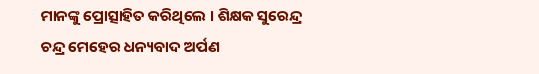ମାନଙ୍କୁ ପ୍ରୋତ୍ସାହିତ କରିଥିଲେ । ଶିକ୍ଷକ ସୁରେନ୍ଦ୍ର ଚନ୍ଦ୍ର ମେହେର ଧନ୍ୟବାଦ ଅର୍ପଣ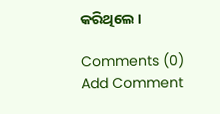କରିଥିଲେ ।

Comments (0)
Add Comment